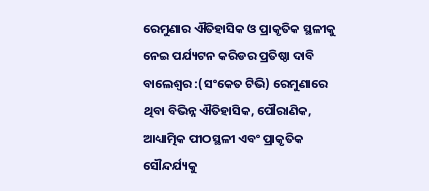ରେମୁଣାର ଐତିହାସିକ ଓ ପ୍ରାକୃତିକ ସ୍ଥଳୀକୁ ନେଇ ପର୍ଯ୍ୟଟନ କରିଡର ପ୍ରତିଷ୍ଠା ଦାବି
ବାଲେଶ୍ବର :(ସଂକେତ ଟିଭି) ରେମୁଣାରେ ଥିବା ବିଭିନ୍ନ ଐତିହାସିକ, ପୌରାଣିକ, ଆଧ୍ୟାତ୍ମିକ ପୀଠସ୍ଥଳୀ ଏବଂ ପ୍ରାକୃତିକ ସୌନ୍ଦର୍ଯ୍ୟକୁ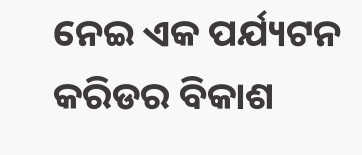ନେଇ ଏକ ପର୍ଯ୍ୟଟନ କରିଡର ବିକାଶ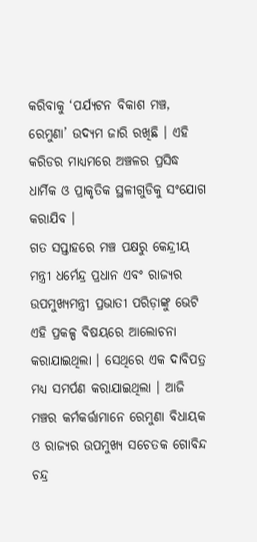କରିବାକୁ ‘ପର୍ଯ୍ୟଟନ ବିକାଶ ମଞ୍ଚ, ରେମୁଣା’ ଉଦ୍ୟମ ଜାରି ରଖିଛି । ଏହି କରିଡର ମାଧ୍ୟମରେ ଅଞ୍ଚଳର ପ୍ରସିଦ୍ଧ ଧାର୍ମିକ ଓ ପ୍ରାକୃତିକ ସ୍ଥଳୀଗୁଡିକୁ ସଂଯୋଗ କରାଯିବ ।
ଗତ ସପ୍ତାହରେ ମଞ୍ଚ ପକ୍ଷରୁ କେନ୍ଦ୍ରୀୟ ମନ୍ତ୍ରୀ ଧର୍ମେନ୍ଦ୍ର ପ୍ରଧାନ ଏବଂ ରାଜ୍ୟର ଉପମୁଖ୍ୟମନ୍ତ୍ରୀ ପ୍ରଭାତୀ ପରିଡ଼ାଙ୍କୁ ଭେଟି ଏହି ପ୍ରକଳ୍ପ ବିଷୟରେ ଆଲୋଚନା କରାଯାଇଥିଲା । ସେଥିରେ ଏକ ଦାବିପତ୍ର ମଧ୍ୟ ସମର୍ପଣ କରାଯାଇଥିଲା । ଆଜି ମଞ୍ଚର କର୍ମକର୍ତ୍ତାମାନେ ରେମୁଣା ବିଧାୟକ ଓ ରାଜ୍ୟର ଉପମୁଖ୍ୟ ସଚେତକ ଗୋବିନ୍ଦ ଚନ୍ଦ୍ର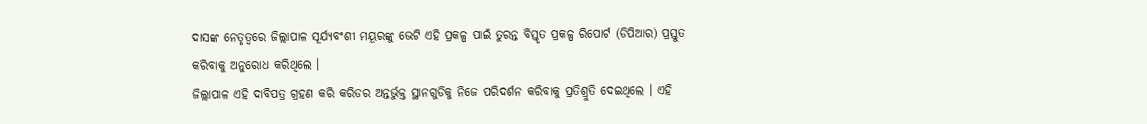ଦାସଙ୍କ ନେତୃତ୍ୱରେ ଜିଲ୍ଲାପାଳ ସୂର୍ଯ୍ୟବଂଶୀ ମୟୂରଙ୍କୁ ଭେଟି ଏହି ପ୍ରକଳ୍ପ ପାଇଁ ତୁରନ୍ତ ବିସ୍ତୃତ ପ୍ରକଳ୍ପ ରିପୋର୍ଟ (ଡିପିଆର) ପ୍ରସ୍ତୁତ କରିବାକୁ ଅନୁରୋଧ କରିଥିଲେ ।
ଜିଲ୍ଲାପାଳ ଏହି ଦାବିପତ୍ର ଗ୍ରହଣ କରି କରିଡର ଅନ୍ତର୍ଭୁକ୍ତ ସ୍ଥାନଗୁଡିକୁ ନିଜେ ପରିଦର୍ଶନ କରିବାକୁ ପ୍ରତିଶ୍ରୁତି ଦେଇଥିଲେ । ଏହି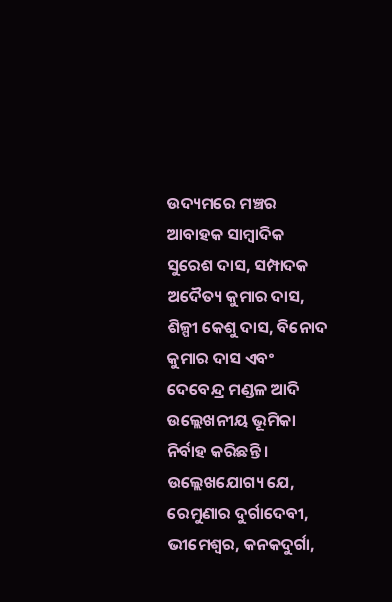ଉଦ୍ୟମରେ ମଞ୍ଚର ଆବାହକ ସାମ୍ବାଦିକ ସୁରେଶ ଦାସ, ସମ୍ପାଦକ ଅଦୈତ୍ୟ କୁମାର ଦାସ, ଶିଳ୍ପୀ କେଶୁ ଦାସ, ବିନୋଦ କୁମାର ଦାସ ଏବଂ ଦେବେନ୍ଦ୍ର ମଣ୍ଡଳ ଆଦି ଉଲ୍ଲେଖନୀୟ ଭୂମିକା ନିର୍ବାହ କରିଛନ୍ତି ।
ଉଲ୍ଲେଖଯୋଗ୍ୟ ଯେ, ରେମୁଣାର ଦୁର୍ଗାଦେବୀ, ଭୀମେଶ୍ଵର, କନକଦୁର୍ଗା,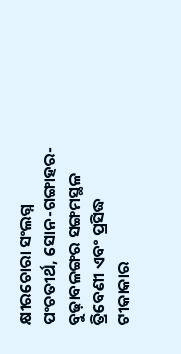କ୍ଷୀରଚୋରା ସଂଲଗ୍ନ ପଂଚତୀର୍ଥ, ସୋନ-ଗଙ୍ଗାହର-ବୁଢ଼ାବଳଙ୍ଗର ସଙ୍ଗମସ୍ଥଳ ତ୍ରିବେଣୀ ଏବଂ ପ୍ରସିଦ୍ଧ ଟୀକାକାର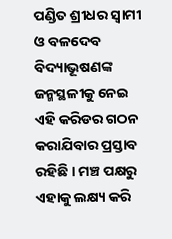ପଣ୍ଡିତ ଶ୍ରୀଧର ସ୍ୱାମୀ ଓ ବଳଦେବ ବିଦ୍ୟାଭୂଷଣଙ୍କ ଜନ୍ମସ୍ଥଳୀକୁ ନେଇ ଏହି କରିଡର ଗଠନ କରାଯିବାର ପ୍ରସ୍ତାବ ରହିଛି । ମଞ୍ଚ ପକ୍ଷରୁ ଏହାକୁ ଲକ୍ଷ୍ୟ କରି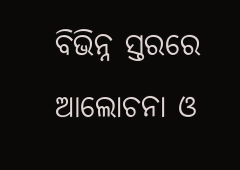ବିଭିନ୍ନ ସ୍ତରରେ ଆଲୋଚନା ଓ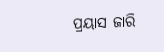ପ୍ରୟାସ ଜାରି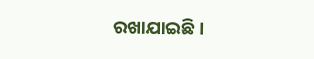ରଖାଯାଇଛି ।